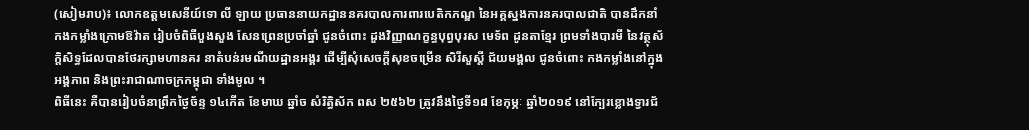(សៀមរាប)៖ លោកឧត្តមសេនីយ៍ទោ លី ឡាយ ប្រធាននាយកដ្ឋាននគរបាលការពារបេតិកភណ្ឌ នៃអគ្គស្នងការនគរបាលជាតិ បានដឹកនាំកងកម្លាំងក្រោមឱវ៉ាត រៀបចំពិធីបួងសួង សែនព្រេនប្រចាំឆ្នាំ ជូនចំពោះ ដួងវិញ្ញាណក្ខន្ធបុព្វបុរស មេទ័ព ដូនតាខ្មែរ ព្រមទាំងបារមី នៃវត្ថុស័ក្តិសិទ្ធដែលបានថែរក្សាមហានគរ នាតំបន់រមណីយដ្ឋានអង្គរ ដើម្បីសុំសេចក្ដីសុខចម្រើន សិរីសួស្ដី ជ័យមង្គល ជូនចំពោះ កងកម្លាំងនៅក្នុងអង្គភាព និងព្រះរាជាណាចក្រកម្ពុជា ទាំងមូល ។
ពិធីនេះ គឺបានរៀបចំនាព្រឹកថ្ងៃច័ន្ទ ១៤កើត ខែមាឃ ឆ្នាំច សំរិត្ធិស័ក ពស ២៥៦២ ត្រូវនឹងថ្ងៃទី១៨ ខែកុម្ភៈ ឆ្នាំ២០១៩ នៅក្បែរខ្លោងទ្វារជ័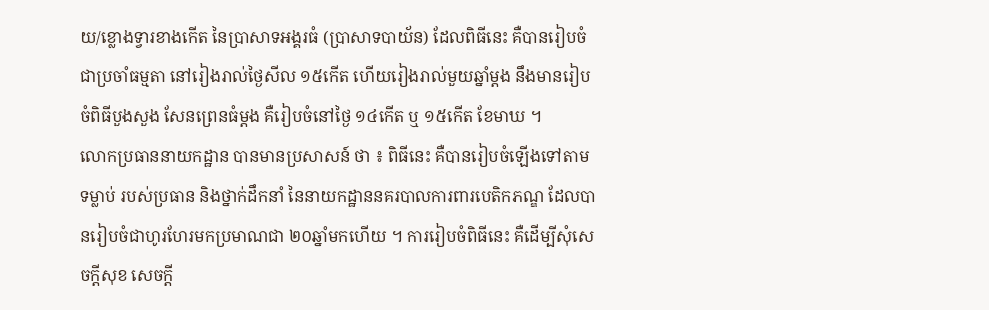យ/ខ្លោងទ្វារខាងកើត នៃប្រាសាទអង្គរធំ (ប្រាសាទបាយ័ន) ដែលពិធីនេះ គឺបានរៀបចំជាប្រចាំធម្មតា នៅរៀងរាល់ថ្ងៃសីល ១៥កើត ហើយរៀងរាល់មួយឆ្នាំម្ដង នឹងមានរៀបចំពិធីបួងសួង សែនព្រេនធំម្ដង គឺរៀបចំនៅថ្ងៃ ១៤កើត ឬ ១៥កើត ខែមាឃ ។
លោកប្រធាននាយកដ្ឋាន បានមានប្រសាសន៍ ថា ៖ ពិធីនេះ គឺបានរៀបចំឡើងទៅតាមទម្លាប់ របស់ប្រធាន និងថ្នាក់ដឹកនាំ នៃនាយកដ្ឋាននគរបាលការពារបេតិកភណ្ឌ ដែលបានរៀបចំជាហូរហែរមកប្រមាណជា ២០ឆ្នាំមកហើយ ។ ការរៀបចំពិធីនេះ គឺដើម្បីសុំសេចក្ដីសុខ សេចក្ដី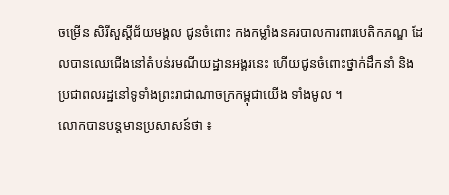ចម្រើន សិរីសួស្ដីជ័យមង្គល ជូនចំពោះ កងកម្លាំងនគរបាលការពារបេតិកភណ្ឌ ដែលបានឈេជើងនៅតំបន់រមណីយដ្ឋានអង្គរនេះ ហើយជូនចំពោះថ្នាក់ដឹកនាំ និងប្រជាពលរដ្ឋនៅទូទាំងព្រះរាជាណាចក្រកម្ពុជាយើង ទាំងមូល ។
លោកបានបន្តមានប្រសាសន៍ថា ៖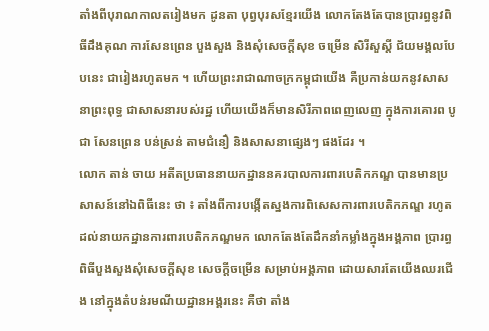តាំងពីបុរាណកាលតរៀងមក ដូនតា បុព្វបុរសខ្មែរយើង លោកតែងតែបានប្រារព្ធនូវពិធីដឹងគុណ ការសែនព្រេន បួងសួង និងសុំសេចក្ដីសុខ ចម្រើន សិរីសួស្ដី ជ័យមង្គលបែបនេះ ជារៀងរហូតមក ។ ហើយព្រះរាជាណាចក្រកម្ពុជាយើង គឺប្រកាន់យកនូវសាសនាព្រះពុទ្ធ ជាសាសនារបស់រដ្ឋ ហើយយើងក៏មានសិរីភាពពេញលេញ ក្នុងការគោរព បូជា សែនព្រេន បន់ស្រន់ តាមជំនឿ និងសាសនាផ្សេងៗ ផងដែរ ។
លោក តាន់ ចាយ អតីតប្រធាននាយកដ្ឋាននគរបាលការពារបេតិកភណ្ឌ បានមានប្រសាសន៍នៅឯពិធីនេះ ថា ៖ តាំងពីការបង្កើតស្នងការពិសេសការពារបេតិកភណ្ឌ រហូតដល់នាយកដ្ឋានការពារបេតិកភណ្ឌមក លោកតែងតែដឹកនាំកម្លាំងក្នុងអង្គភាព ប្រារព្ធពិធីបួងសួងសុំសេចក្ដីសុខ សេចក្ដីចម្រើន សម្រាប់អង្គភាព ដោយសារតែយើងឈរជើង នៅក្នុងតំបន់រមណីយដ្ឋានអង្គរនេះ គឺថា តាំង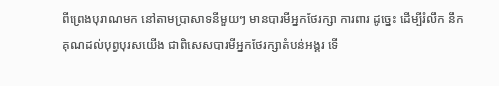ពីព្រេងបុរាណមក នៅតាមប្រាសាទនីមួយៗ មានបារមីអ្នកថែរក្សា ការពារ ដូច្នេះ ដើម្បីរំលឹក នឹកគុណដល់បុព្វបុរសយើង ជាពិសេសបារមីអ្នកថែរក្សាតំបន់អង្គរ ទើ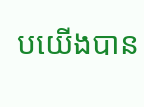បយើងបាន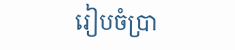រៀបចំប្រា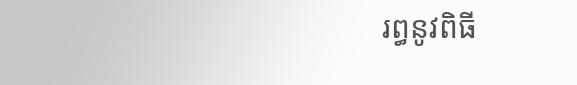រព្ធនូវពិធី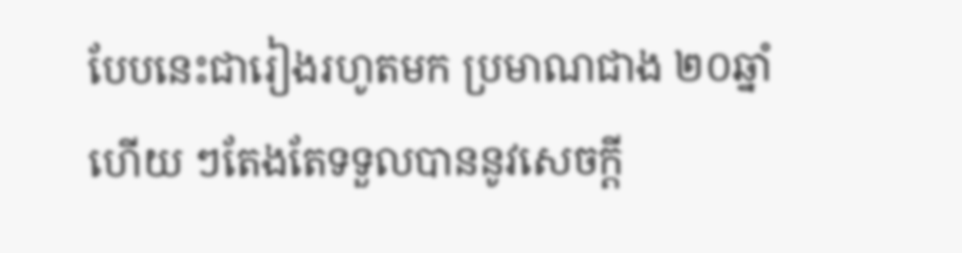បែបនេះជារៀងរហូតមក ប្រមាណជាង ២០ឆ្នាំហើយ ៗតែងតែទទួលបាននូវសេចក្ដី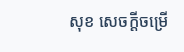សុខ សេចក្ដីចម្រើ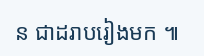ន ជាដរាបរៀងមក ៕